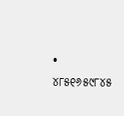• ୪୮୫୧୬୫୯୮୪୫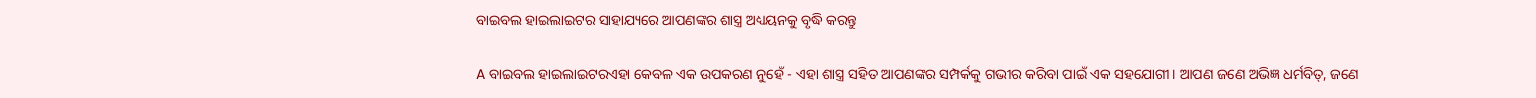ବାଇବଲ ହାଇଲାଇଟର ସାହାଯ୍ୟରେ ଆପଣଙ୍କର ଶାସ୍ତ୍ର ଅଧ୍ୟୟନକୁ ବୃଦ୍ଧି କରନ୍ତୁ

A ବାଇବଲ ହାଇଲାଇଟରଏହା କେବଳ ଏକ ଉପକରଣ ନୁହେଁ - ଏହା ଶାସ୍ତ୍ର ସହିତ ଆପଣଙ୍କର ସମ୍ପର୍କକୁ ଗଭୀର କରିବା ପାଇଁ ଏକ ସହଯୋଗୀ। ଆପଣ ଜଣେ ଅଭିଜ୍ଞ ଧର୍ମବିତ୍, ଜଣେ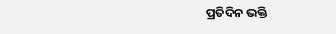ପ୍ରତିଦିନ ଭକ୍ତି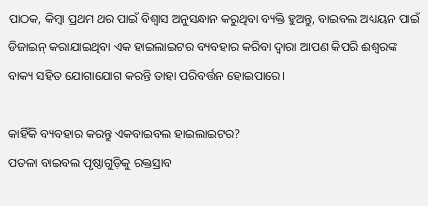ପାଠକ, କିମ୍ବା ପ୍ରଥମ ଥର ପାଇଁ ବିଶ୍ୱାସ ଅନୁସନ୍ଧାନ କରୁଥିବା ବ୍ୟକ୍ତି ହୁଅନ୍ତୁ, ବାଇବଲ ଅଧ୍ୟୟନ ପାଇଁ ଡିଜାଇନ୍ କରାଯାଇଥିବା ଏକ ହାଇଲାଇଟର ବ୍ୟବହାର କରିବା ଦ୍ୱାରା ଆପଣ କିପରି ଈଶ୍ବରଙ୍କ ବାକ୍ୟ ସହିତ ଯୋଗାଯୋଗ କରନ୍ତି ତାହା ପରିବର୍ତ୍ତନ ହୋଇପାରେ।

କାହିଁକି ବ୍ୟବହାର କରନ୍ତୁ ଏକବାଇବଲ ହାଇଲାଇଟର?
ପତଳା ବାଇବଲ ପୃଷ୍ଠାଗୁଡ଼ିକୁ ରକ୍ତସ୍ରାବ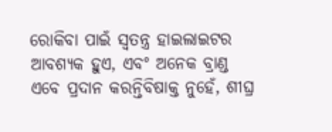ରୋକିବା ପାଇଁ ସ୍ୱତନ୍ତ୍ର ହାଇଲାଇଟର ଆବଶ୍ୟକ ହୁଏ, ଏବଂ ଅନେକ ବ୍ରାଣ୍ଡ ଏବେ ପ୍ରଦାନ କରନ୍ତିବିଷାକ୍ତ ନୁହେଁ, ଶୀଘ୍ର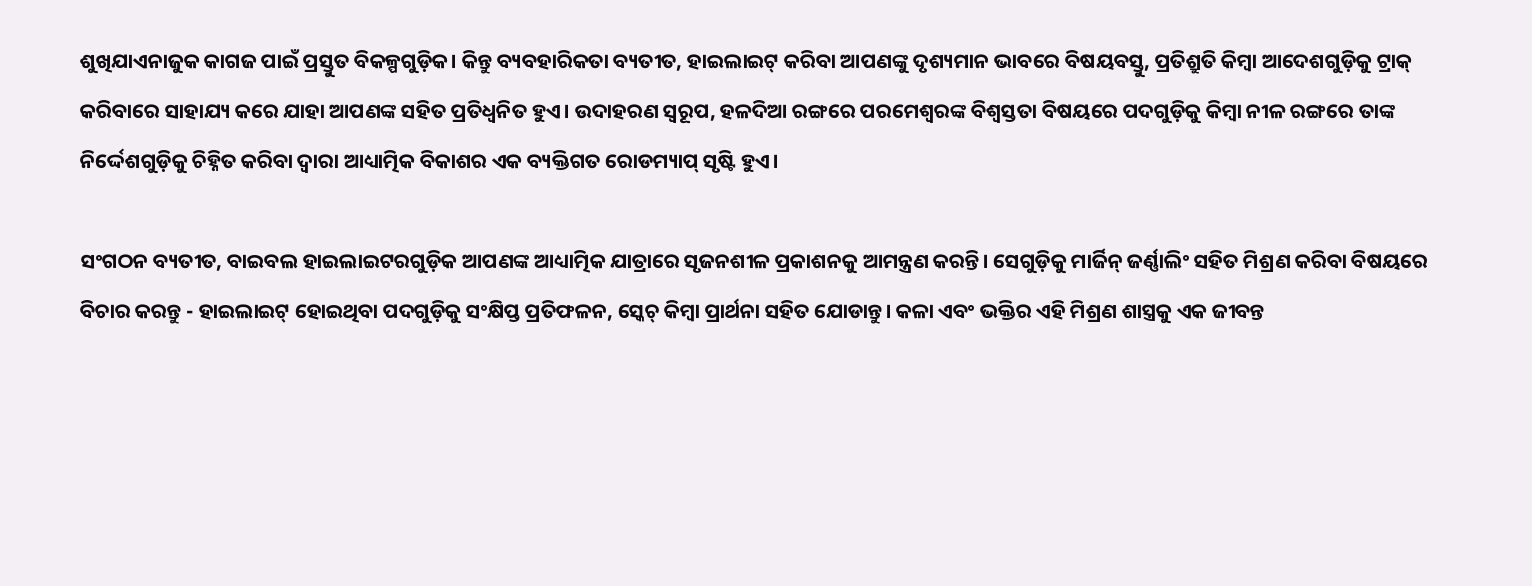ଶୁଖିଯାଏନାଜୁକ କାଗଜ ପାଇଁ ପ୍ରସ୍ତୁତ ବିକଳ୍ପଗୁଡ଼ିକ। କିନ୍ତୁ ବ୍ୟବହାରିକତା ବ୍ୟତୀତ, ହାଇଲାଇଟ୍ କରିବା ଆପଣଙ୍କୁ ଦୃଶ୍ୟମାନ ଭାବରେ ବିଷୟବସ୍ତୁ, ପ୍ରତିଶ୍ରୁତି କିମ୍ବା ଆଦେଶଗୁଡ଼ିକୁ ଟ୍ରାକ୍ କରିବାରେ ସାହାଯ୍ୟ କରେ ଯାହା ଆପଣଙ୍କ ସହିତ ପ୍ରତିଧ୍ୱନିତ ହୁଏ। ଉଦାହରଣ ସ୍ୱରୂପ, ହଳଦିଆ ରଙ୍ଗରେ ପରମେଶ୍ୱରଙ୍କ ବିଶ୍ୱସ୍ତତା ବିଷୟରେ ପଦଗୁଡ଼ିକୁ କିମ୍ବା ନୀଳ ରଙ୍ଗରେ ତାଙ୍କ ନିର୍ଦ୍ଦେଶଗୁଡ଼ିକୁ ଚିହ୍ନିତ କରିବା ଦ୍ୱାରା ଆଧ୍ୟାତ୍ମିକ ବିକାଶର ଏକ ବ୍ୟକ୍ତିଗତ ରୋଡମ୍ୟାପ୍ ସୃଷ୍ଟି ହୁଏ।

ସଂଗଠନ ବ୍ୟତୀତ, ବାଇବଲ ହାଇଲାଇଟରଗୁଡ଼ିକ ଆପଣଙ୍କ ଆଧ୍ୟାତ୍ମିକ ଯାତ୍ରାରେ ସୃଜନଶୀଳ ପ୍ରକାଶନକୁ ଆମନ୍ତ୍ରଣ କରନ୍ତି। ସେଗୁଡ଼ିକୁ ମାର୍ଜିନ୍ ଜର୍ଣ୍ଣାଲିଂ ସହିତ ମିଶ୍ରଣ କରିବା ବିଷୟରେ ବିଚାର କରନ୍ତୁ - ହାଇଲାଇଟ୍ ହୋଇଥିବା ପଦଗୁଡ଼ିକୁ ସଂକ୍ଷିପ୍ତ ପ୍ରତିଫଳନ, ସ୍କେଚ୍ କିମ୍ବା ପ୍ରାର୍ଥନା ସହିତ ଯୋଡାନ୍ତୁ। କଳା ଏବଂ ଭକ୍ତିର ଏହି ମିଶ୍ରଣ ଶାସ୍ତ୍ରକୁ ଏକ ଜୀବନ୍ତ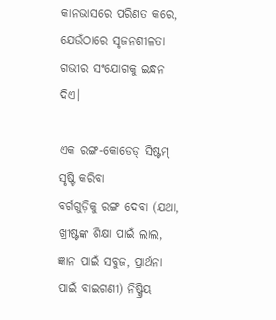କାନଭାସରେ ପରିଣତ କରେ, ଯେଉଁଠାରେ ସୃଜନଶୀଳତା ଗଭୀର ସଂଯୋଗକୁ ଇନ୍ଧନ ଦିଏ।

ଏକ ରଙ୍ଗ-କୋଡେଡ୍ ସିଷ୍ଟମ୍ ସୃଷ୍ଟି କରିବା
ବର୍ଗଗୁଡ଼ିକୁ ରଙ୍ଗ ଦେବା (ଯଥା, ଖ୍ରୀଷ୍ଟଙ୍କ ଶିକ୍ଷା ପାଇଁ ଲାଲ, ଜ୍ଞାନ ପାଇଁ ସବୁଜ, ପ୍ରାର୍ଥନା ପାଇଁ ବାଇଗଣୀ) ନିଷ୍କ୍ରିୟ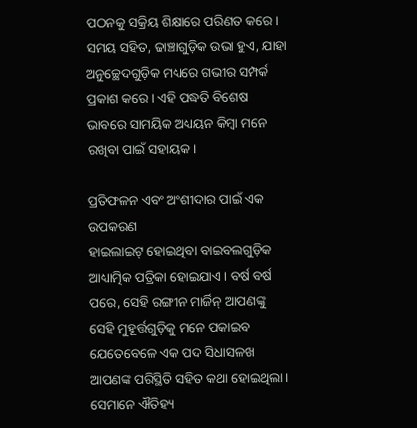ପଠନକୁ ସକ୍ରିୟ ଶିକ୍ଷାରେ ପରିଣତ କରେ। ସମୟ ସହିତ, ଢାଞ୍ଚାଗୁଡ଼ିକ ଉଭା ହୁଏ, ଯାହା ଅନୁଚ୍ଛେଦଗୁଡ଼ିକ ମଧ୍ୟରେ ଗଭୀର ସମ୍ପର୍କ ପ୍ରକାଶ କରେ। ଏହି ପଦ୍ଧତି ବିଶେଷ ଭାବରେ ସାମୟିକ ଅଧ୍ୟୟନ କିମ୍ବା ମନେ ରଖିବା ପାଇଁ ସହାୟକ।

ପ୍ରତିଫଳନ ଏବଂ ଅଂଶୀଦାର ପାଇଁ ଏକ ଉପକରଣ
ହାଇଲାଇଟ୍ ହୋଇଥିବା ବାଇବଲଗୁଡ଼ିକ ଆଧ୍ୟାତ୍ମିକ ପତ୍ରିକା ହୋଇଯାଏ। ବର୍ଷ ବର୍ଷ ପରେ, ସେହି ରଙ୍ଗୀନ ମାର୍ଜିନ୍ ଆପଣଙ୍କୁ ସେହି ମୁହୂର୍ତ୍ତଗୁଡ଼ିକୁ ମନେ ପକାଇବ ଯେତେବେଳେ ଏକ ପଦ ସିଧାସଳଖ ଆପଣଙ୍କ ପରିସ୍ଥିତି ସହିତ କଥା ହୋଇଥିଲା। ସେମାନେ ଐତିହ୍ୟ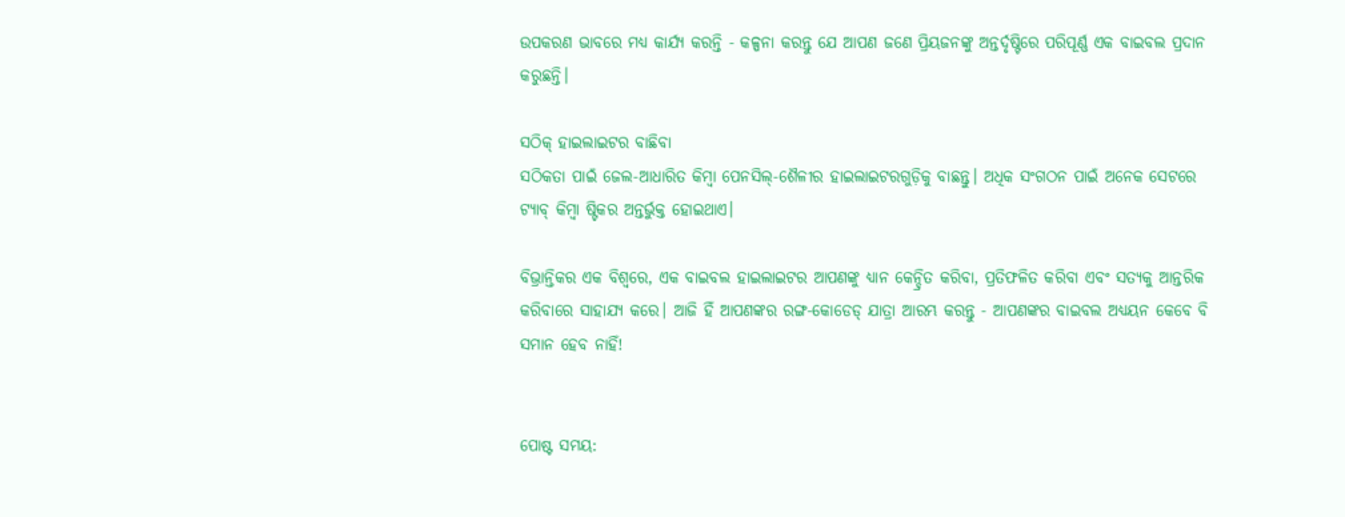ଉପକରଣ ଭାବରେ ମଧ୍ୟ କାର୍ଯ୍ୟ କରନ୍ତି - କଳ୍ପନା କରନ୍ତୁ ଯେ ଆପଣ ଜଣେ ପ୍ରିୟଜନଙ୍କୁ ଅନ୍ତର୍ଦୃଷ୍ଟିରେ ପରିପୂର୍ଣ୍ଣ ଏକ ବାଇବଲ ପ୍ରଦାନ କରୁଛନ୍ତି।

ସଠିକ୍ ହାଇଲାଇଟର ବାଛିବା
ସଠିକତା ପାଇଁ ଜେଲ-ଆଧାରିତ କିମ୍ବା ପେନସିଲ୍-ଶୈଳୀର ହାଇଲାଇଟରଗୁଡ଼ିକୁ ବାଛନ୍ତୁ। ଅଧିକ ସଂଗଠନ ପାଇଁ ଅନେକ ସେଟରେ ଟ୍ୟାବ୍ କିମ୍ବା ଷ୍ଟିକର ଅନ୍ତର୍ଭୁକ୍ତ ହୋଇଥାଏ।

ବିଭ୍ରାନ୍ତିକର ଏକ ବିଶ୍ୱରେ, ଏକ ବାଇବଲ ହାଇଲାଇଟର ଆପଣଙ୍କୁ ଧ୍ୟାନ କେନ୍ଦ୍ରିତ କରିବା, ପ୍ରତିଫଳିତ କରିବା ଏବଂ ସତ୍ୟକୁ ଆନ୍ତରିକ କରିବାରେ ସାହାଯ୍ୟ କରେ। ଆଜି ହିଁ ଆପଣଙ୍କର ରଙ୍ଗ-କୋଡେଡ୍ ଯାତ୍ରା ଆରମ୍ଭ କରନ୍ତୁ - ଆପଣଙ୍କର ବାଇବଲ ଅଧ୍ୟୟନ କେବେ ବି ସମାନ ହେବ ନାହିଁ!


ପୋଷ୍ଟ ସମୟ: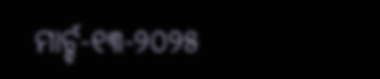ମାର୍ଚ୍ଚ-୧୩-୨୦୨୫